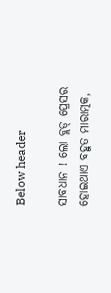Below header

ସାବଧାନ ! ଲୋ ବ୍ଲଡ୍‌ ପ୍ରେସର ହୋଇଥାଏ ବହୁତ ମାରାତ୍ମକ,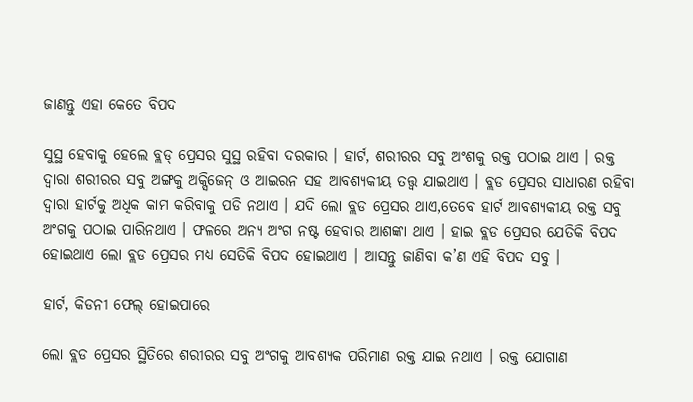ଜାଣନ୍ତୁ ଏହା କେତେ ବିପଦ

ସୁସ୍ଥ ହେବାକୁ ହେଲେ ବ୍ଲଡ୍‌ ପ୍ରେସର ସୁସ୍ଥ ରହିବା ଦରକାର । ହାର୍ଟ, ଶରୀରର ସବୁ ଅଂଶକୁ ରକ୍ତ ପଠାଇ ଥାଏ । ରକ୍ତ ଦ୍ୱାରା ଶରୀରର ସବୁ ଅଙ୍ଗକୁ ଅକ୍ସିଜେନ୍‌ ଓ ଆଇରନ ସହ ଆବଶ୍ୟକୀୟ ତତ୍ତ୍ୱ ଯାଇଥାଏ । ବ୍ଲଡ ପ୍ରେସର ସାଧାରଣ ରହିବା ଦ୍ୱାରା ହାର୍ଟକୁ ଅଧିକ କାମ କରିବାକୁ ପଡି ନଥାଏ । ଯଦି ଲୋ ବ୍ଲଡ ପ୍ରେସର ଥାଏ,ତେବେ ହାର୍ଟ ଆବଶ୍ୟକୀୟ ରକ୍ତ ସବୁ ଅଂଗକୁ ପଠାଇ ପାରିନଥାଏ । ଫଳରେ ଅନ୍ୟ ଅଂଗ ନଷ୍ଟ ହେବାର ଆଶଙ୍କା ଥାଏ । ହାଇ ବ୍ଲଡ ପ୍ରେସର ଯେତିକି ବିପଦ ହୋଇଥାଏ ଲୋ ବ୍ଲଡ ପ୍ରେସର ମଧ୍ୟ ସେତିକି ବିପଦ ହୋଇଥାଏ । ଆସନ୍ତୁ ଜାଣିବା କ’ଣ ଏହି ବିପଦ ସବୁ ।

ହାର୍ଟ, କିଡନୀ ଫେଲ୍‌ ହୋଇପାରେ

ଲୋ ବ୍ଲଡ ପ୍ରେସର ସ୍ଥିତିରେ ଶରୀରର ସବୁ ଅଂଗକୁ ଆବଶ୍ୟକ ପରିମାଣ ରକ୍ତ ଯାଇ ନଥାଏ । ରକ୍ତ ଯୋଗାଣ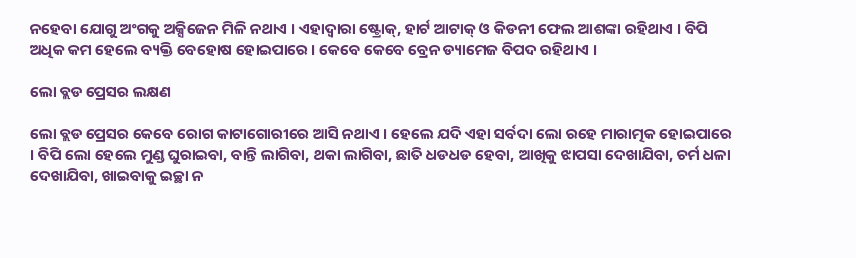ନହେବା ଯୋଗୁ ଅଂଗକୁ ଅକ୍ସିଜେନ ମିଳି ନଥାଏ । ଏହାଦ୍ୱାରା ଷ୍ଟ୍ରୋକ୍‌, ହାର୍ଟ ଆଟାକ୍‌ ଓ କିଡନୀ ଫେଲ ଆଶଙ୍କା ରହିଥାଏ । ବିପି ଅଧିକ କମ ହେଲେ ବ୍ୟକ୍ତି ବେହୋଷ ହୋଇପାରେ । କେବେ କେବେ ବ୍ରେନ ଡ୍ୟାମେଜ ବିପଦ ରହିଥାଏ ।

ଲୋ ବ୍ଲଡ ପ୍ରେସର ଲକ୍ଷଣ

ଲୋ ବ୍ଲଡ ପ୍ରେସର କେବେ ରୋଗ କାଟାଗୋରୀରେ ଆସି ନଥାଏ । ହେଲେ ଯଦି ଏହା ସର୍ବଦା ଲୋ ରହେ ମାରାତ୍ମକ ହୋଇପାରେ । ବିପି ଲୋ ହେଲେ ମୁଣ୍ଡ ଘୁରାଇବା, ବାନ୍ତି ଲାଗିବା, ଥକା ଲାଗିବା, ଛାତି ଧଡଧଡ ହେବା, ଆଖିକୁ ଝାପସା ଦେଖାଯିବା, ଚର୍ମ ଧଳା ଦେଖାଯିବା, ଖାଇବାକୁ ଇଚ୍ଛା ନ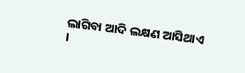ଲାଗିବା ଆଦି ଲକ୍ଷଣ ଆସିଥାଏ ।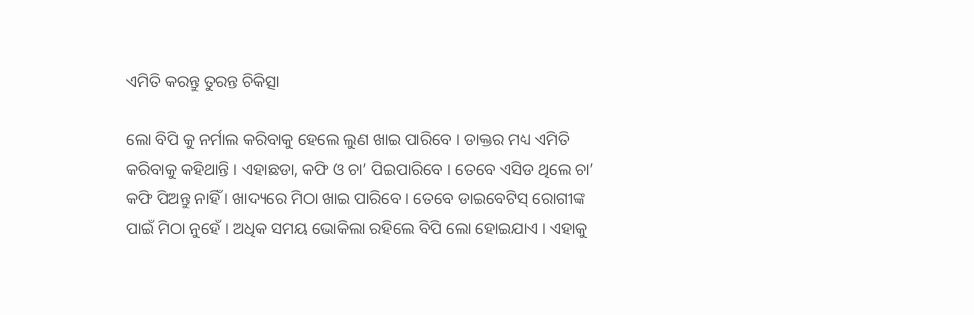ଏମିତି କରନ୍ତୁ ତୁରନ୍ତ ଚିକିତ୍ସା

ଲୋ ବିପି କୁ ନର୍ମାଲ କରିବାକୁ ହେଲେ ଲୁଣ ଖାଇ ପାରିବେ । ଡାକ୍ତର ମଧ୍ୟ ଏମିତି କରିବାକୁ କହିଥାନ୍ତି । ଏହାଛଡା, କଫି ଓ ଚା’ ପିଇପାରିବେ । ତେବେ ଏସିଡ ଥିଲେ ଚା’ କଫି ପିଅନ୍ତୁ ନାହିଁ । ଖାଦ୍ୟରେ ମିଠା ଖାଇ ପାରିବେ । ତେବେ ଡାଇବେଟିସ୍‌ ରୋଗୀଙ୍କ ପାଇଁ ମିଠା ନୁହେଁ । ଅଧିକ ସମୟ ଭୋକିଲା ରହିଲେ ବିପି ଲୋ ହୋଇଯାଏ । ଏହାକୁ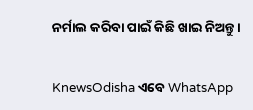ନର୍ମାଲ କରିବା ପାଇଁ କିଛି ଖାଇ ନିଅନ୍ତୁ ।


KnewsOdisha ଏବେ WhatsApp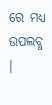ରେ ମଧ୍ୟ ଉପଲବ୍ଧ ।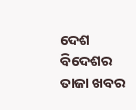ଦେଶ ବିଦେଶର ତାଜା ଖବର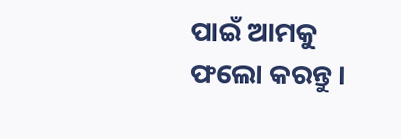ପାଇଁ ଆମକୁ ଫଲୋ କରନ୍ତୁ ।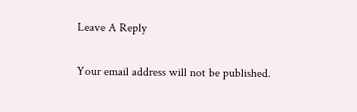Leave A Reply

Your email address will not be published.